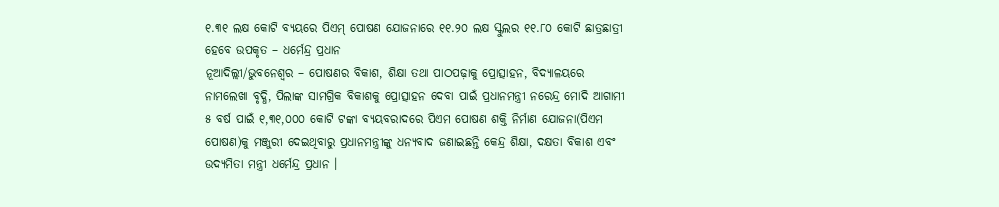୧.୩୧ ଲକ୍ଷ କୋଟି ବ୍ୟୟରେ ପିଏମ୍ ପୋଷଣ ଯୋଜନାରେ ୧୧.୨୦ ଲକ୍ଷ ସ୍କୁଲର ୧୧.୮୦ କୋଟି ଛାତ୍ରଛାତ୍ରୀ ହେବେ ଉପକୃତ – ଧର୍ମେନ୍ଦ୍ର ପ୍ରଧାନ
ନୂଆଦିଲ୍ଲୀ/ଭୁବନେଶ୍ୱର – ପୋଷଣର ବିକାଶ, ଶିକ୍ଷା ତଥା ପାଠପଢ଼ାକୁ ପ୍ରୋତ୍ସାହନ, ବିଦ୍ୟାଳୟରେ ନାମଲେଖା ବୃଦ୍ଧି, ପିଲାଙ୍କ ସାମଗ୍ରିକ ବିକାଶକୁ ପ୍ରୋତ୍ସାହନ ଦେବା ପାଇଁ ପ୍ରଧାନମନ୍ତ୍ରୀ ନରେନ୍ଦ୍ର ମୋଦି ଆଗାମୀ ୫ ବର୍ଷ ପାଇଁ ୧,୩୧,୦୦୦ କୋଟି ଟଙ୍କା ବ୍ୟୟବରାଦରେ ପିଏମ ପୋଷଣ ଶକ୍ତି ନିର୍ମାଣ ଯୋଜନା(ପିଏମ ପୋଷଣ)କୁ ମଞ୍ଜୁରୀ ଦେଇଥିବାରୁ ପ୍ରଧାନମନ୍ତ୍ରୀଙ୍କୁ ଧନ୍ୟବାଦ ଜଣାଇଛନ୍ତି କେନ୍ଦ୍ର ଶିକ୍ଷା, ଦକ୍ଷତା ବିକାଶ ଏବଂ ଉଦ୍ୟମିତା ମନ୍ତ୍ରୀ ଧର୍ମେନ୍ଦ୍ର ପ୍ରଧାନ ।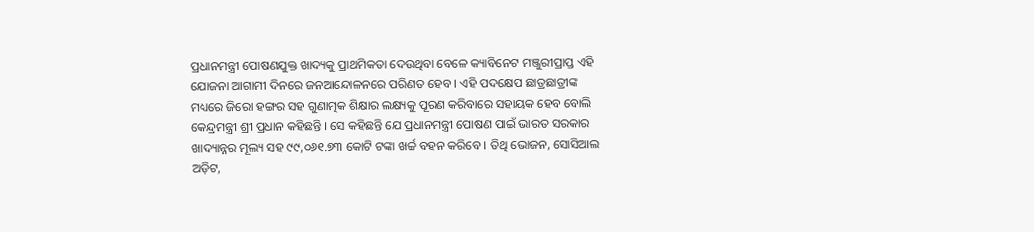ପ୍ରଧାନମନ୍ତ୍ରୀ ପୋଷଣଯୁକ୍ତ ଖାଦ୍ୟକୁ ପ୍ରାଥମିକତା ଦେଉଥିବା ବେଳେ କ୍ୟାବିନେଟ ମଞ୍ଜୁରୀପ୍ରାପ୍ତ ଏହି ଯୋଜନା ଆଗାମୀ ଦିନରେ ଜନଆନ୍ଦୋଳନରେ ପରିଣତ ହେବ । ଏହି ପଦକ୍ଷେପ ଛାତ୍ରଛାତ୍ରୀଙ୍କ ମଧ୍ୟରେ ଜିରୋ ହଙ୍ଗର ସହ ଗୁଣାତ୍ମକ ଶିକ୍ଷାର ଲକ୍ଷ୍ୟକୁ ପୂରଣ କରିବାରେ ସହାୟକ ହେବ ବୋଲି କେନ୍ଦ୍ରମନ୍ତ୍ରୀ ଶ୍ରୀ ପ୍ରଧାନ କହିଛନ୍ତି । ସେ କହିଛନ୍ତି ଯେ ପ୍ରଧାନମନ୍ତ୍ରୀ ପୋଷଣ ପାଇଁ ଭାରତ ସରକାର ଖାଦ୍ୟାନ୍ନର ମୂଲ୍ୟ ସହ ୯୯,୦୬୧.୭୩ କୋଟି ଟଙ୍କା ଖର୍ଚ୍ଚ ବହନ କରିବେ । ତିଥି ଭୋଜନ, ସୋସିଆଲ ଅଡ଼ିଟ,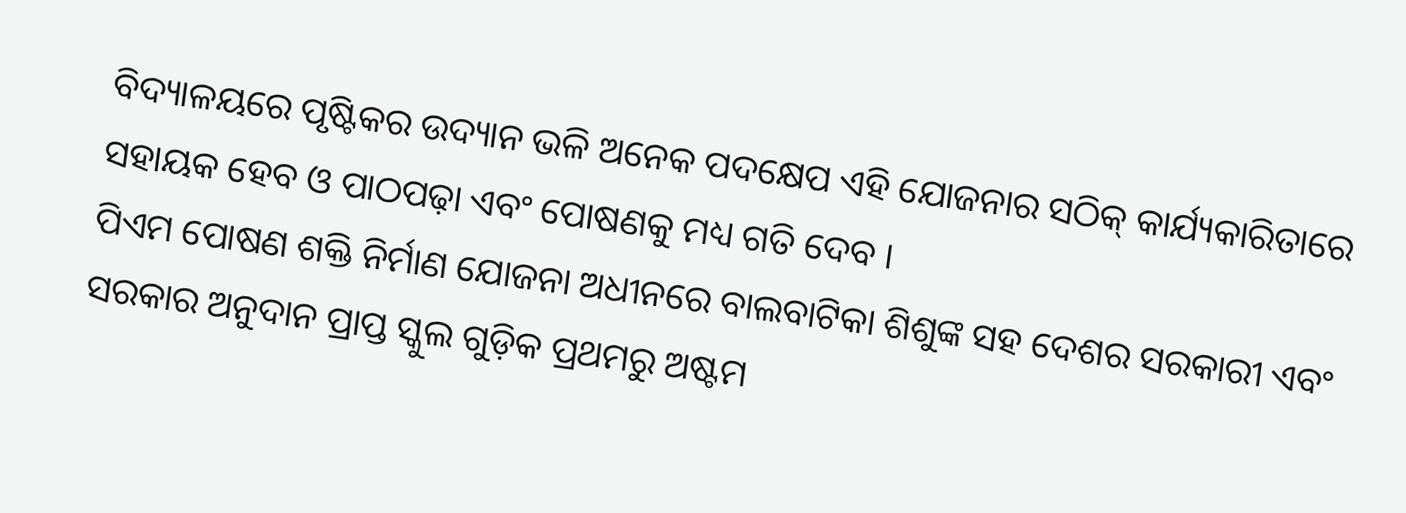ବିଦ୍ୟାଳୟରେ ପୃଷ୍ଟିକର ଉଦ୍ୟାନ ଭଳି ଅନେକ ପଦକ୍ଷେପ ଏହି ଯୋଜନାର ସଠିକ୍ କାର୍ଯ୍ୟକାରିତାରେ ସହାୟକ ହେବ ଓ ପାଠପଢ଼ା ଏବଂ ପୋଷଣକୁ ମଧ୍ୟ ଗତି ଦେବ ।
ପିଏମ ପୋଷଣ ଶକ୍ତି ନିର୍ମାଣ ଯୋଜନା ଅଧୀନରେ ବାଲବାଟିକା ଶିଶୁଙ୍କ ସହ ଦେଶର ସରକାରୀ ଏବଂ ସରକାର ଅନୁଦାନ ପ୍ରାପ୍ତ ସ୍କୁଲ ଗୁଡ଼ିକ ପ୍ରଥମରୁ ଅଷ୍ଟମ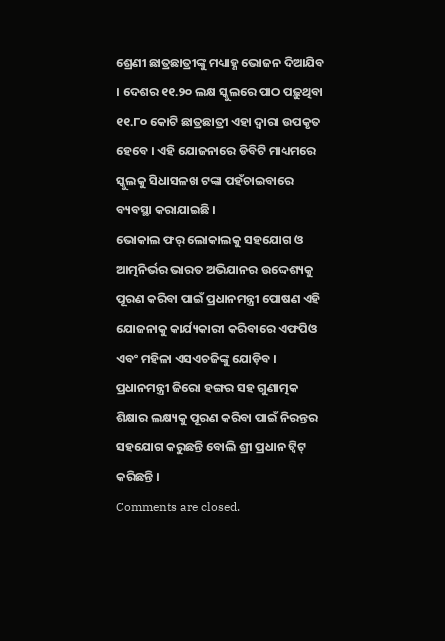ଶ୍ରେଣୀ ଛାତ୍ରଛାତ୍ରୀଙ୍କୁ ମଧ୍ୟାହ୍ଣ ଭୋଜନ ଦିଆଯିବ । ଦେଶର ୧୧.୨୦ ଲକ୍ଷ ସ୍କୁଲରେ ପାଠ ପଢ଼ୁଥିବା ୧୧.୮୦ କୋଟି ଛାତ୍ରଛାତ୍ରୀ ଏହା ଦ୍ୱାରା ଉପକୃତ ହେବେ । ଏହି ଯୋଜନାରେ ଡିବିଟି ମାଧ୍ୟମରେ ସ୍କୁଲକୁ ସିଧାସଳଖ ଟଙ୍କା ପହଁଚାଇବାରେ ବ୍ୟବସ୍ଥା କରାଯାଇଛି ।
ଭୋକାଲ ଫର୍ ଲୋକାଲକୁ ସହଯୋଗ ଓ ଆତ୍ମନିର୍ଭର ଭାରତ ଅଭିଯାନର ଉଦ୍ଦେଶ୍ୟକୁ ପୂରଣ କରିବା ପାଇଁ ପ୍ରଧାନମନ୍ତ୍ରୀ ପୋଷଣ ଏହି ଯୋଜନାକୁ କାର୍ଯ୍ୟକାରୀ କରିବାରେ ଏଫପିଓ ଏବଂ ମହିଳା ଏସଏଚଜିଙ୍କୁ ଯୋଡ଼ିବ । ପ୍ରଧାନମନ୍ତ୍ରୀ ଜିରୋ ହଙ୍ଗର ସହ ଗୁଣାତ୍ମକ ଶିକ୍ଷାର ଲକ୍ଷ୍ୟକୁ ପୂରଣ କରିବା ପାଇଁ ନିରନ୍ତର ସହଯୋଗ କରୁଛନ୍ତି ବୋଲି ଶ୍ରୀ ପ୍ରଧାନ ଟ୍ୱିଟ୍ କରିଛନ୍ତି ।
Comments are closed.